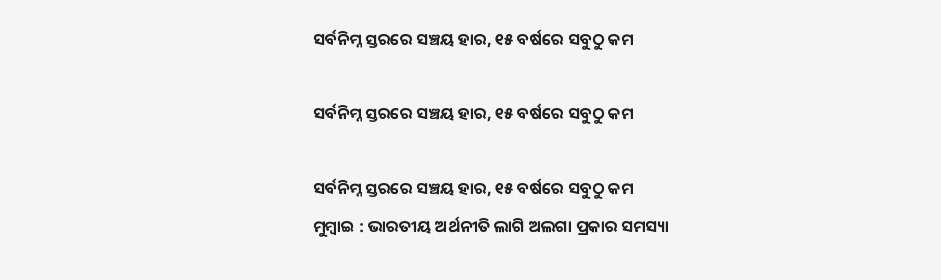ସର୍ବନିମ୍ନ ସ୍ତରରେ ସଞ୍ଚୟ ହାର, ୧୫ ବର୍ଷରେ ସବୁଠୁ କମ

ସର୍ବନିମ୍ନ ସ୍ତରରେ ସଞ୍ଚୟ ହାର, ୧୫ ବର୍ଷରେ ସବୁଠୁ କମ

ସର୍ବନିମ୍ନ ସ୍ତରରେ ସଞ୍ଚୟ ହାର, ୧୫ ବର୍ଷରେ ସବୁଠୁ କମ
ମୁମ୍ବାଇ : ଭାରତୀୟ ଅର୍ଥନୀତି ଲାଗି ଅଲଗା ପ୍ରକାର ସମସ୍ୟା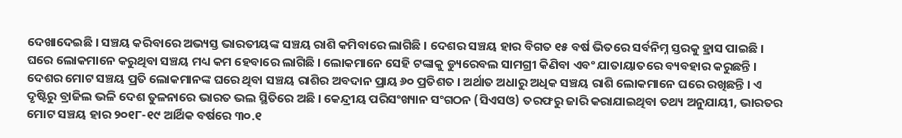ଦେଖାଦେଇଛି । ସଞ୍ଚୟ କରିବାରେ ଅଭ୍ୟସ୍ତ ଭାରତୀୟଙ୍କ ସଞ୍ଚୟ ରାଶି କମିବାରେ ଲାଗିଛି । ଦେଶର ସଞ୍ଚୟ ହାର ବିଗତ ୧୫ ବର୍ଷ ଭିତରେ ସର୍ବନିମ୍ନ ସ୍ତରକୁ ହ୍ରାସ ପାଇଛି । ଘରେ ଲୋକମାନେ କରୁଥିବା ସଞ୍ଚୟ ମଧ୍ୟ କମ ହେବାରେ ଲାଗିଛି । ଲୋକମାନେ ସେହି ଟଙ୍କାକୁ ଡ୍ୟୁରେବଲ ସାମଗ୍ରୀ କିଣିବା ଏବଂ ଯାତାୟାତରେ ବ୍ୟବହାର କରୁଛନ୍ତି । ଦେଶର ମୋଟ ସଞ୍ଚୟ ପ୍ରତି ଲୋକମାନଙ୍କ ଘରେ ଥିବା ସଞ୍ଚୟ ରାଶିର ଅବଦାନ ପ୍ରାୟ ୬୦ ପ୍ରତିଶତ । ଅର୍ଥାତ ଅଧାରୁ ଅଧିକ ସଞ୍ଚୟ ରାଶି ଲୋକମାନେ ଘରେ ରଖିଛନ୍ତି । ଏ ଦୃଷ୍ଟିରୁ ବ୍ରାଜିଲ ଭଳି ଦେଶ ତୁଳନାରେ ଭାରତ ଭଲ ସ୍ଥିତିରେ ଅଛି । କେନ୍ଦ୍ରୀୟ ପରିସଂଖ୍ୟାନ ସଂଗଠନ (ସିଏସଓ) ତରଫରୁ ଜାରି କରାଯାଇଥିବା ତଥ୍ୟ ଅନୁଯାୟୀ, ଭାରତର ମୋଟ ସଞ୍ଚୟ ହାର ୨୦୧୮-୧୯ ଆର୍ଥିକ ବର୍ଷରେ ୩୦.୧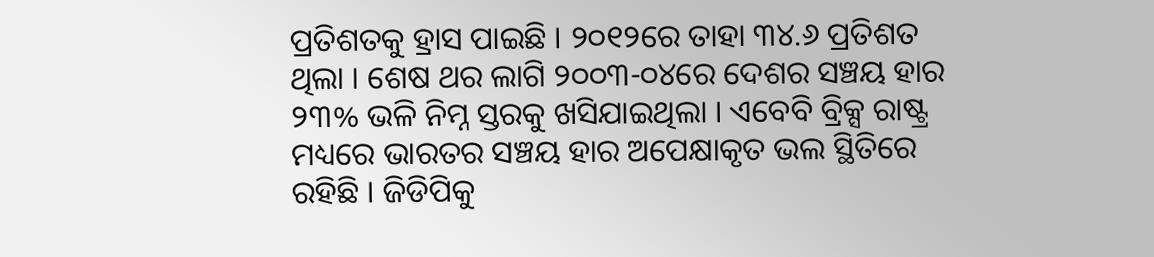ପ୍ରତିଶତକୁ ହ୍ରାସ ପାଇଛି । ୨୦୧୨ରେ ତାହା ୩୪.୬ ପ୍ରତିଶତ ଥିଲା । ଶେଷ ଥର ଲାଗି ୨୦୦୩-୦୪ରେ ଦେଶର ସଞ୍ଚୟ ହାର ୨୩% ଭଳି ନିମ୍ନ ସ୍ତରକୁ ଖସିଯାଇଥିଲା । ଏବେବି ବ୍ରିକ୍ସ ରାଷ୍ଟ୍ର ମଧ୍ୟରେ ଭାରତର ସଞ୍ଚୟ ହାର ଅପେକ୍ଷାକୃତ ଭଲ ସ୍ଥିତିରେ ରହିଛି । ଜିଡିପିକୁ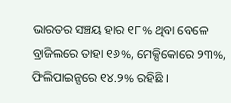ଭାରତର ସଞ୍ଚୟ ହାର ୧୮% ଥିବା ବେଳେ ବ୍ରାଜିଲରେ ତାହା ୧୬%, ମେକ୍ସିକୋରେ ୨୩%, ଫିଲିପାଇନ୍ସରେ ୧୪.୨% ରହିଛି ।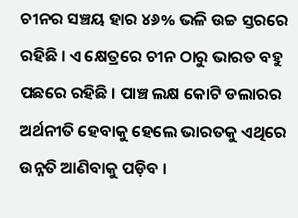ଚୀନର ସଞ୍ଚୟ ହାର ୪୬% ଭଳି ଉଚ୍ଚ ସ୍ତରରେ ରହିଛି । ଏ କ୍ଷେତ୍ରରେ ଚୀନ ଠାରୁ ଭାରତ ବହୁ ପଛରେ ରହିଛି । ପାଞ୍ଚ ଲକ୍ଷ କୋଟି ଡଲାରର ଅର୍ଥନୀତି ହେବାକୁ ହେଲେ ଭାରତକୁ ଏଥିରେ ଉନ୍ନତି ଆଣିବାକୁ ପଡ଼ିବ ।